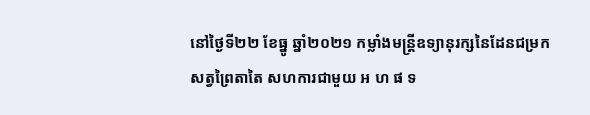នៅថ្ងៃទី២២ ខែធ្នូ ឆ្នាំ២០២១ កម្លាំងមន្ត្រីឧទ្យានុរក្សនៃដែនជម្រកសត្វព្រៃតាតៃ សហការជាមួយ អ ហ ផ ទ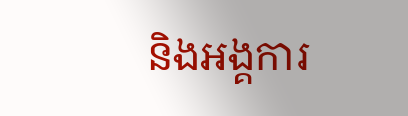និងអង្គការ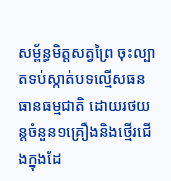សម្ព័ន្ធមិត្តសត្វព្រៃ ចុះល្បាតទប់ស្កាត់បទល្មើសធនធានធម្មជាតិ ដោយរថយន្តចំនួន១គ្រឿងនិងថ្មើរជើងក្នុងដែ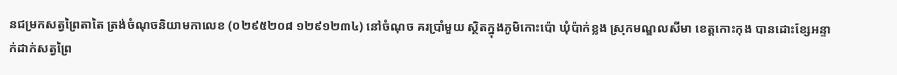នជម្រកសត្វព្រៃតាតៃ ត្រង់ចំណុចនិយាមកាលេខ (០២៩៥២០៨ ១២៩១២៣៤) នៅចំណុច គរប្រាំមួយ ស្ថិតក្នុងភូមិកោះប៉ោ ឃុំប៉ាក់ខ្លង ស្រុកមណ្ឌលសីមា ខេត្តកោះកុង បានដោះខ្សែអន្ទាក់ដាក់សត្វព្រៃ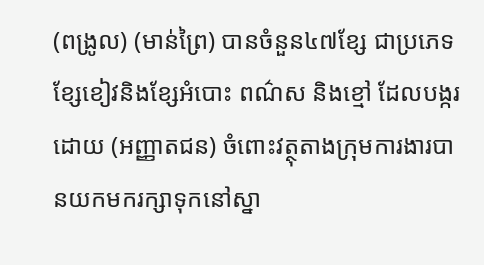(ពង្រូល) (មាន់ព្រៃ) បានចំនួន៤៧ខ្សែ ជាប្រភេទខ្សែខៀវនិងខ្សែអំបោះ ពណ៌ស និងខ្មៅ ដែលបង្ករដោយ (អញ្ញាតជន) ចំពោះវត្ថុតាងក្រុមការងារបានយកមករក្សាទុកនៅស្នា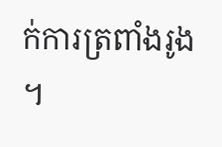ក់ការត្រពាំងរូង ។